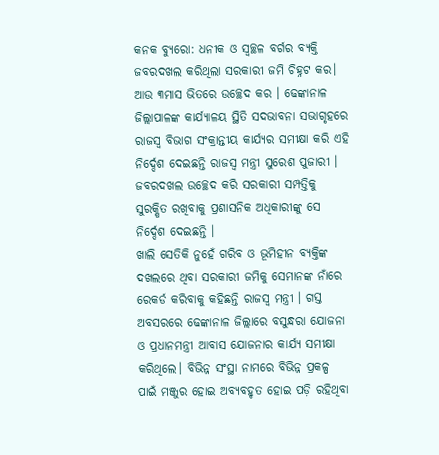କନକ ବ୍ୟୁରୋ: ଧନୀକ ଓ ସ୍ୱଚ୍ଛଳ ବର୍ଗର ବ୍ୟକ୍ତି ଜବରଦଖଲ କରିଥିଲା ସରକାରୀ ଜମି ଚିହ୍ନଟ କର। ଆଉ ୩ମାସ ଭିତରେ ଉଚ୍ଛେଦ କର । ଢେଙ୍କାନାଳ ଜିଲ୍ଲାପାଳଙ୍କ କାର୍ଯ୍ୟାଳୟ ସ୍ଥିତି ସଦଭାବନା ସଭାଗୃହରେ ରାଜସ୍ୱ ବିଭାଗ ସଂକ୍ରାନ୍ତୀୟ କାର୍ଯ୍ୟର ସମୀକ୍ଷା କରି ଏହି ନିର୍ଦ୍ଦେଶ ଦେଇଛନ୍ତି ରାଜସ୍ୱ ମନ୍ତ୍ରୀ ସୁରେଶ ପୁଜାରୀ । ଜବରଦଖଲ ଉଚ୍ଛେଦ କରି ସରକାରୀ ସମ୍ପତ୍ତିକୁ ସୁରକ୍ଷିତ ରଖିବାକୁ ପ୍ରଶାସନିକ ଅଧିକାରୀଙ୍କୁ ସେ ନିର୍ଦ୍ଦେଶ ଦେଇଛନ୍ତି ।
ଖାଲି ସେତିକି ନୁହେଁ ଗରିବ ଓ ଭୂମିହୀନ ବ୍ୟକ୍ତିଙ୍କ ଦଖଲରେ ଥିବା ସରକାରୀ ଜମିକୁ ସେମାନଙ୍କ ନାଁରେ ରେକର୍ଡ କରିବାକୁ କହିଛନ୍ତି ରାଜସ୍ୱ ମନ୍ତ୍ରୀ । ଗସ୍ତ ଅବସରରେ ଢେଙ୍କାନାଳ ଜିଲ୍ଲାରେ ବସୁନ୍ଧରା ଯୋଜନା ଓ ପ୍ରଧାନମନ୍ତ୍ରୀ ଆବାସ ଯୋଜନାର କାର୍ଯ୍ୟ ସମୀକ୍ଷା କରିଥିଲେ। ବିଭିନ୍ନ ସଂସ୍ଥା ନାମରେ ବିଭିନ୍ନ ପ୍ରକଳ୍ପ ପାଇଁ ମଞ୍ଜୁର ହୋଇ ଅବ୍ୟବହୃତ ହୋଇ ପଡ଼ି ରହିଥିବା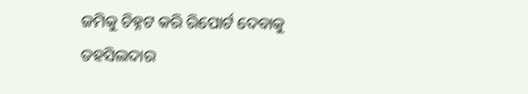ଜମିକୁ ଚିହ୍ନଟ କରି ରିପୋର୍ଟ ଦେବାକୁ ତହସିଲଦାର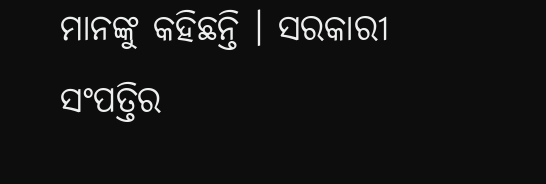ମାନଙ୍କୁ କହିଛନ୍ତି । ସରକାରୀ ସଂପତ୍ତିର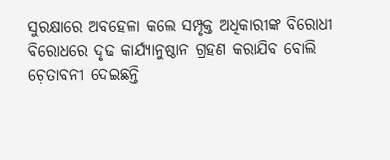ସୁରକ୍ଷାରେ ଅବହେଳା କଲେ ସମ୍ପୃକ୍ତ ଅଧିକାରୀଙ୍କ ବିରୋଧୀ ବିରୋଧରେ ଦୃଢ କାର୍ଯ୍ୟାନୁଷ୍ଠାନ ଗ୍ରହଣ କରାଯିବ ବୋଲି ଚ଼େତାବନୀ ଦେଇଛନ୍ତି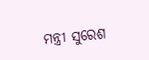ମନ୍ତ୍ରୀ ସୁରେଶ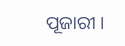ପୂଜାରୀ ।